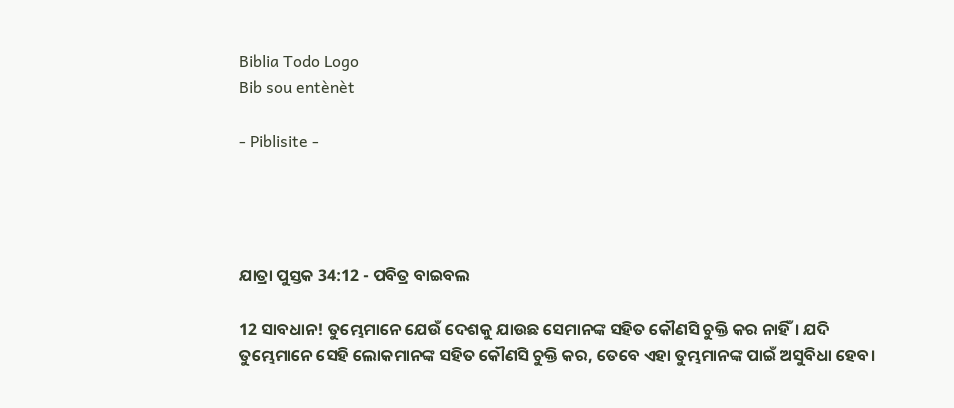Biblia Todo Logo
Bib sou entènèt

- Piblisite -




ଯାତ୍ରା ପୁସ୍ତକ 34:12 - ପବିତ୍ର ବାଇବଲ

12 ସାବଧାନ! ତୁମ୍ଭେମାନେ ଯେଉଁ ଦେଶକୁ ଯାଉଛ ସେମାନଙ୍କ ସହିତ କୌଣସି ଚୁକ୍ତି କର ନାହିଁ। ଯଦି ତୁମ୍ଭେମାନେ ସେହି ଲୋକମାନଙ୍କ ସହିତ କୌଣସି ଚୁକ୍ତି କର, ତେବେ ଏହା ତୁମ୍ଭମାନଙ୍କ ପାଇଁ ଅସୁବିଧା ହେବ।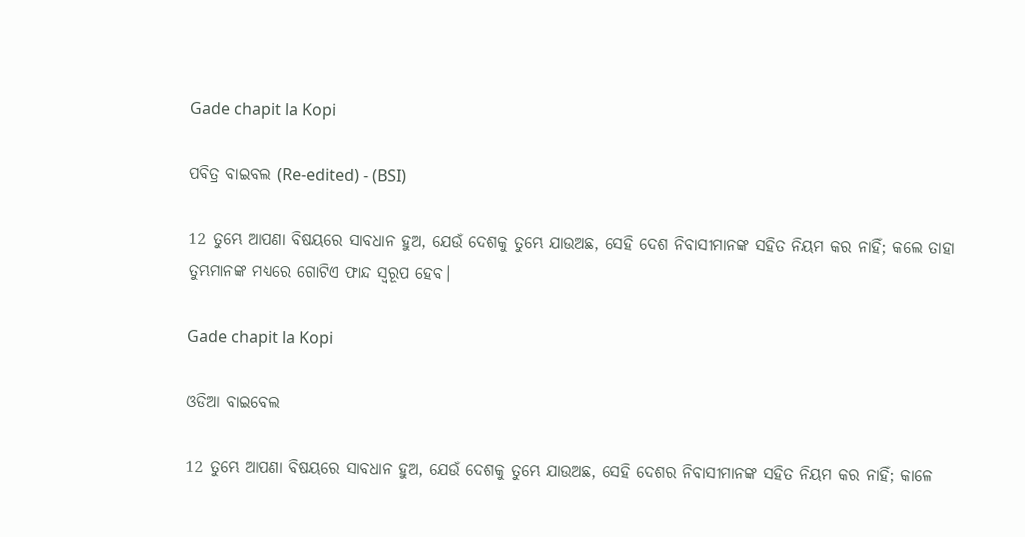Gade chapit la Kopi

ପବିତ୍ର ବାଇବଲ (Re-edited) - (BSI)

12 ତୁମ୍ଭେ ଆପଣା ବିଷୟରେ ସାବଧାନ ହୁଅ, ଯେଉଁ ଦେଶକୁ ତୁମ୍ଭେ ଯାଉଅଛ, ସେହି ଦେଶ ନିବାସୀମାନଙ୍କ ସହିତ ନିୟମ କର ନାହିଁ; କଲେ ତାହା ତୁମ୍ଭମାନଙ୍କ ମଧ୍ୟରେ ଗୋଟିଏ ଫାନ୍ଦ ସ୍ଵରୂପ ହେବ।

Gade chapit la Kopi

ଓଡିଆ ବାଇବେଲ

12 ତୁମ୍ଭେ ଆପଣା ବିଷୟରେ ସାବଧାନ ହୁଅ, ଯେଉଁ ଦେଶକୁ ତୁମ୍ଭେ ଯାଉଅଛ, ସେହି ଦେଶର ନିବାସୀମାନଙ୍କ ସହିତ ନିୟମ କର ନାହିଁ; କାଳେ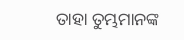ତାହା ତୁମ୍ଭମାନଙ୍କ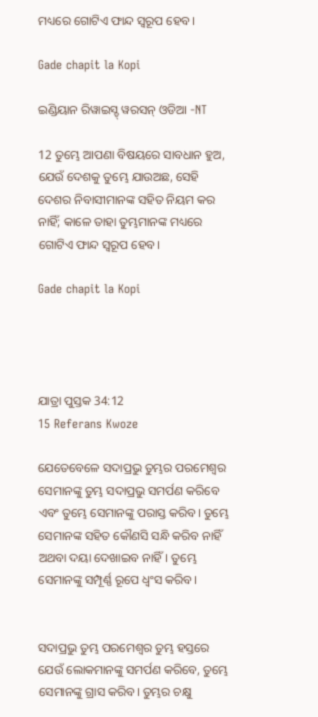ମଧ୍ୟରେ ଗୋଟିଏ ଫାନ୍ଦ ସ୍ୱରୂପ ହେବ।

Gade chapit la Kopi

ଇଣ୍ଡିୟାନ ରିୱାଇସ୍ଡ୍ ୱରସନ୍ ଓଡିଆ -NT

12 ତୁମ୍ଭେ ଆପଣା ବିଷୟରେ ସାବଧାନ ହୁଅ, ଯେଉଁ ଦେଶକୁ ତୁମ୍ଭେ ଯାଉଅଛ, ସେହି ଦେଶର ନିବାସୀମାନଙ୍କ ସହିତ ନିୟମ କର ନାହିଁ; କାଳେ ତାହା ତୁମ୍ଭମାନଙ୍କ ମଧ୍ୟରେ ଗୋଟିଏ ଫାନ୍ଦ ସ୍ୱରୂପ ହେବ।

Gade chapit la Kopi




ଯାତ୍ରା ପୁସ୍ତକ 34:12
15 Referans Kwoze

ଯେତେବେଳେ ସଦାପ୍ରଭୁ ତୁମ୍ଭର ପରମେଶ୍ୱର ସେମାନଙ୍କୁ ତୁମ୍ଭ ସଦାପ୍ରଭୁ ସମର୍ପଣ କରିବେ ଏବଂ ତୁମ୍ଭେ ସେମାନଙ୍କୁ ପରାସ୍ତ କରିବ। ତୁମ୍ଭେ ସେମାନଙ୍କ ସହିତ କୌଣସି ସନ୍ଧି କରିବ ନାହିଁ ଅଥବା ଦୟା ଦେଖାଇବ ନାହିଁ। ତୁମ୍ଭେ ସେମାନଙ୍କୁ ସମ୍ପୂର୍ଣ୍ଣ ରୂପେ ଧ୍ୱଂସ କରିବ।


ସଦାପ୍ରଭୁ ତୁମ୍ଭ ପରମେଶ୍ୱର ତୁମ୍ଭ ହସ୍ତରେ ଯେଉଁ ଲୋକମାନଙ୍କୁ ସମର୍ପଣ କରିବେ, ତୁମ୍ଭେ ସେମାନଙ୍କୁ ଗ୍ରାସ କରିବ। ତୁମ୍ଭର ଚକ୍ଷୁ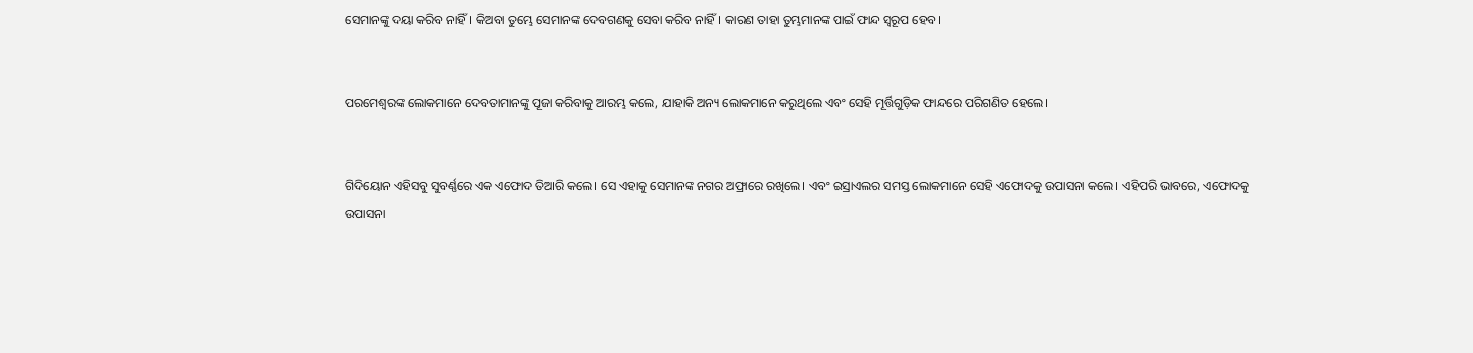ସେମାନଙ୍କୁ ଦୟା କରିବ ନାହିଁ। କିଅବା ତୁମ୍ଭେ ସେମାନଙ୍କ ଦେବଗଣକୁ ସେବା କରିବ ନାହିଁ। କାରଣ ତାହା ତୁମ୍ଭମାନଙ୍କ ପାଇଁ ଫାନ୍ଦ ସ୍ୱରୂପ ହେବ।


ପରମେଶ୍ୱରଙ୍କ ଲୋକମାନେ ଦେବତାମାନଙ୍କୁ ପୂଜା କରିବାକୁ ଆରମ୍ଭ କଲେ, ଯାହାକି ଅନ୍ୟ ଲୋକମାନେ କରୁଥିଲେ ଏବଂ ସେହି ମୂର୍ତ୍ତିଗୁଡ଼ିକ ଫାନ୍ଦରେ ପରିଗଣିତ ହେଲେ।


ଗିଦିୟୋନ ଏହିସବୁ ସୁବର୍ଣ୍ଣରେ ଏକ ଏଫୋଦ ତିଆରି କଲେ। ସେ ଏହାକୁ ସେମାନଙ୍କ ନଗର ଅଫ୍ରାରେ ରଖିଲେ। ଏବଂ ଇସ୍ରାଏଲର ସମସ୍ତ ଲୋକମାନେ ସେହି ଏଫୋଦକୁ ଉପାସନା କଲେ। ଏହିପରି ଭାବରେ, ଏଫୋଦକୁ ଉପାସନା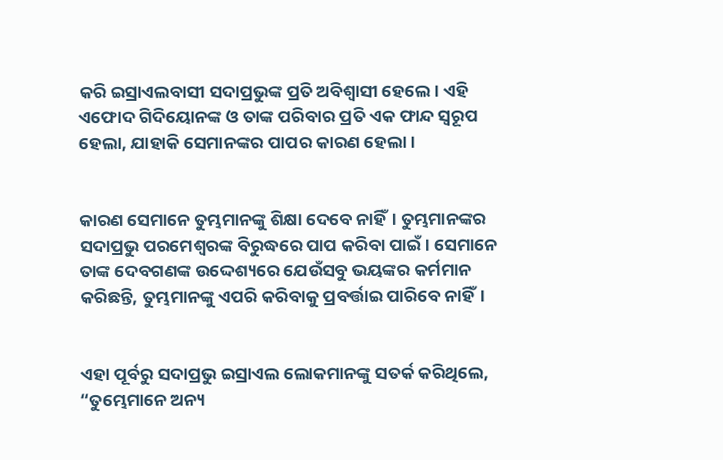କରି ଇସ୍ରାଏଲବାସୀ ସଦାପ୍ରଭୁଙ୍କ ପ୍ରତି ଅବିଶ୍ୱାସୀ ହେଲେ। ଏହି ଏଫୋଦ ଗିଦିୟୋନଙ୍କ ଓ ତାଙ୍କ ପରିବାର ପ୍ରତି ଏକ ଫାନ୍ଦ ସ୍ୱରୂପ ହେଲା, ଯାହାକି ସେମାନଙ୍କର ପାପର କାରଣ ହେଲା।


କାରଣ ସେମାନେ ତୁମ୍ଭମାନଙ୍କୁ ଶିକ୍ଷା ଦେବେ ନାହିଁ। ତୁମ୍ଭମାନଙ୍କର ସଦାପ୍ରଭୁ ପରମେଶ୍ୱରଙ୍କ ବିରୁଦ୍ଧରେ ପାପ କରିବା ପାଇଁ। ସେମାନେ ତାଙ୍କ ଦେବଗଣଙ୍କ ଉଦ୍ଦେଶ୍ୟରେ ଯେଉଁସବୁ ଭୟଙ୍କର କର୍ମମାନ କରିଛନ୍ତି, ତୁମ୍ଭମାନଙ୍କୁ ଏପରି କରିବାକୁ ପ୍ରବର୍ତ୍ତାଇ ପାରିବେ ନାହିଁ।


ଏହା ପୂର୍ବରୁ ସଦାପ୍ରଭୁ ଇସ୍ରାଏଲ ଲୋକମାନଙ୍କୁ ସତର୍କ କରିଥିଲେ, “ତୁମ୍ଭେମାନେ ଅନ୍ୟ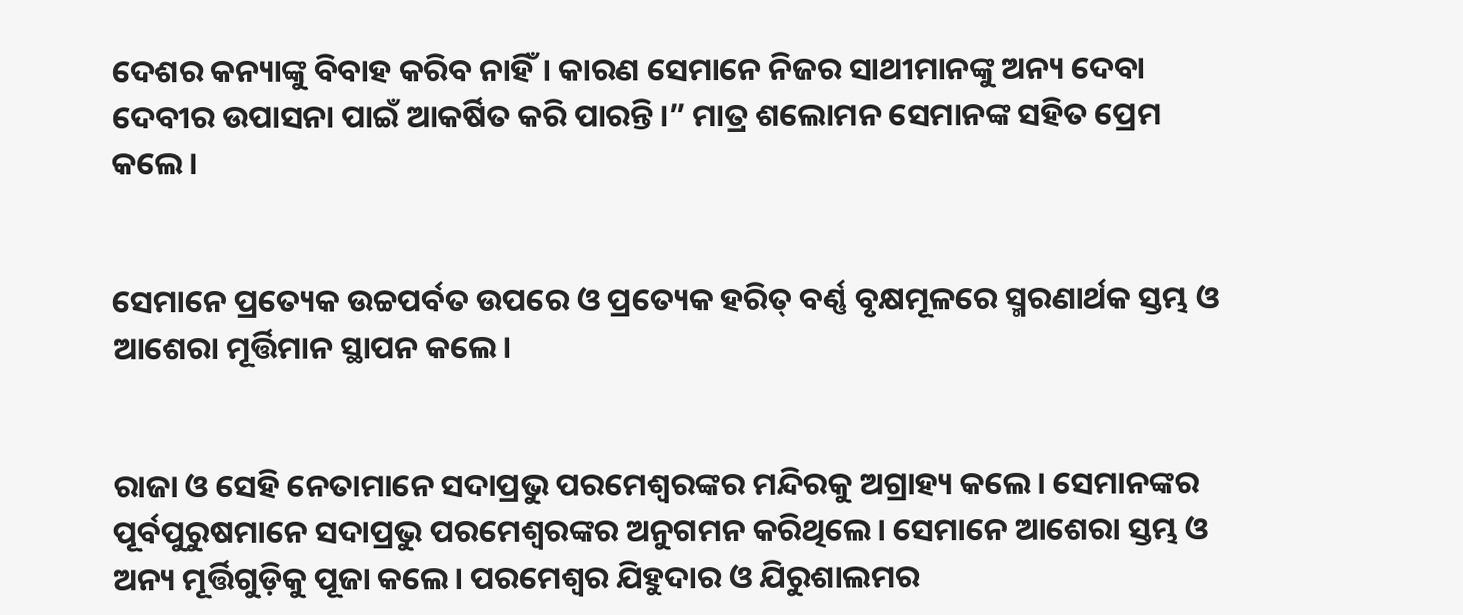ଦେଶର କନ୍ୟାଙ୍କୁ ବିବାହ କରିବ ନାହିଁ। କାରଣ ସେମାନେ ନିଜର ସାଥୀମାନଙ୍କୁ ଅନ୍ୟ ଦେବା ଦେବୀର ଉପାସନା ପାଇଁ ଆକର୍ଷିତ କରି ପାରନ୍ତି।” ମାତ୍ର ଶଲୋମନ ସେମାନଙ୍କ ସହିତ ପ୍ରେମ କଲେ।


ସେମାନେ ପ୍ରତ୍ୟେକ ଉଚ୍ଚପର୍ବତ ଉପରେ ଓ ପ୍ରତ୍ୟେକ ହରିତ୍ ବର୍ଣ୍ଣ ବୃକ୍ଷମୂଳରେ ସ୍ମରଣାର୍ଥକ ସ୍ତମ୍ଭ ଓ ଆଶେରା ମୂର୍ତ୍ତିମାନ ସ୍ଥାପନ କଲେ।


ରାଜା ଓ ସେହି ନେତାମାନେ ସଦାପ୍ରଭୁ ପରମେଶ୍ୱରଙ୍କର ମନ୍ଦିରକୁ ଅଗ୍ରାହ୍ୟ କଲେ। ସେମାନଙ୍କର ପୂର୍ବପୁରୁଷମାନେ ସଦାପ୍ରଭୁ ପରମେଶ୍ୱରଙ୍କର ଅନୁଗମନ କରିଥିଲେ। ସେମାନେ ଆଶେରା ସ୍ତମ୍ଭ ଓ ଅନ୍ୟ ମୂର୍ତ୍ତିଗୁଡ଼ିକୁ ପୂଜା କଲେ। ପରମେଶ୍ୱର ଯିହୁଦାର ଓ ଯିରୁଶାଲମର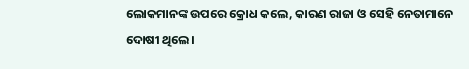ଲୋକମାନଙ୍କ ଉପରେ କ୍ରୋଧ କଲେ, କାରଣ ରାଜା ଓ ସେହି ନେତାମାନେ ଦୋଷୀ ଥିଲେ।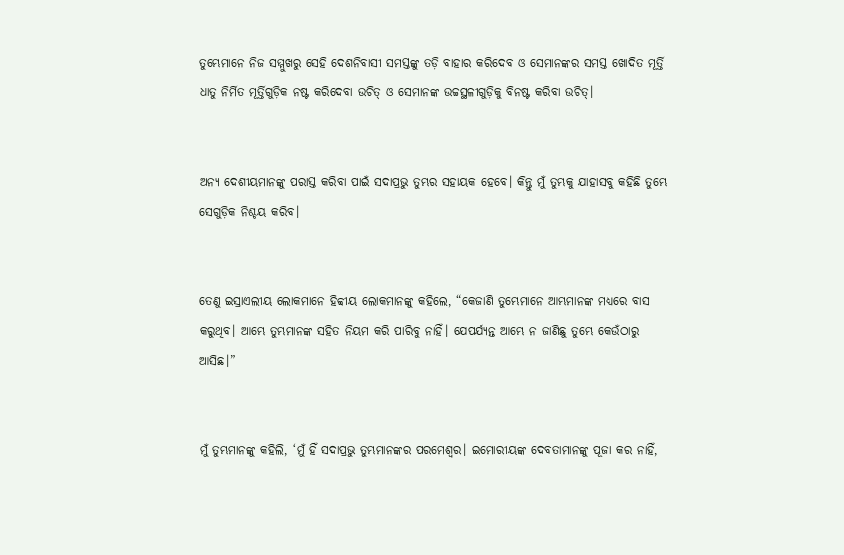ତୁମ୍ଭେମାନେ ନିଜ ସମ୍ମୁଖରୁ ସେହି ଦେଶନିବାସୀ ସମସ୍ତଙ୍କୁ ତଡ଼ି ବାହାର କରିଦେବ ଓ ସେମାନଙ୍କର ସମସ୍ତ ଖୋଦିତ ମୂର୍ତ୍ତି ଧାତୁ ନିର୍ମିତ ମୂର୍ତ୍ତିଗୁଡ଼ିକ ନଷ୍ଟ କରିଦେବା ଉଚିତ୍ ଓ ସେମାନଙ୍କ ଉଚ୍ଚସ୍ଥଳୀଗୁଡ଼ିକୁ ବିନଷ୍ଟ କରିବା ଉଚିତ୍।


ଅନ୍ୟ ଦେଶୀୟମାନଙ୍କୁ ପରାସ୍ତ କରିବା ପାଇଁ ସଦାପ୍ରଭୁ ତୁମ୍ଭର ସହାୟକ ହେବେ। କିନ୍ତୁ ମୁଁ ତୁମ୍ଭକୁ ଯାହାସବୁ କହିଛି ତୁମ୍ଭେ ସେଗୁଡ଼ିକ ନିଶ୍ଚୟ କରିବ।


ତେଣୁ ଇସ୍ରାଏଲୀୟ ଲୋକମାନେ ହିବ୍ବୀୟ ଲୋକମାନଙ୍କୁ କହିଲେ, “କେଜାଣି ତୁମ୍ଭେମାନେ ଆମ୍ଭମାନଙ୍କ ମଧ୍ୟରେ ବାସ କରୁଥିବ। ଆମ୍ଭେ ତୁମ୍ଭମାନଙ୍କ ସହିତ ନିୟମ କରି ପାରିବୁ ନାହିଁ। ଯେପର୍ଯ୍ୟନ୍ତ ଆମ୍ଭେ ନ ଜାଣିଛୁ ତୁମ୍ଭେ କେଉଁଠାରୁ ଆସିଛ।”


ମୁଁ ତୁମ୍ଭମାନଙ୍କୁ କହିଲି, ‘ମୁଁ ହିଁ ସଦାପ୍ରଭୁ ତୁମ୍ଭମାନଙ୍କର ପରମେଶ୍ୱର। ଇମୋରୀୟଙ୍କ ଦେବତାମାନଙ୍କୁ ପୂଜା କର ନାହିଁ,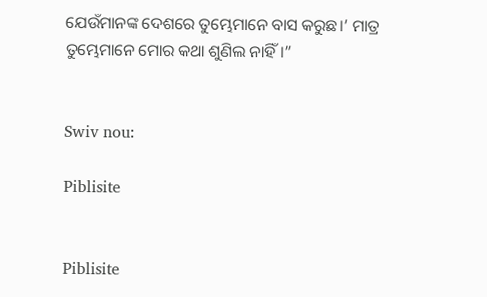ଯେଉଁମାନଙ୍କ ଦେଶରେ ତୁମ୍ଭେମାନେ ବାସ କରୁଛ।’ ମାତ୍ର ତୁମ୍ଭେମାନେ ମୋର କଥା ଶୁଣିଲ ନାହିଁ।”


Swiv nou:

Piblisite


Piblisite